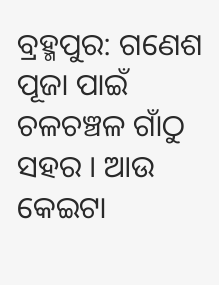ବ୍ରହ୍ମପୁର: ଗଣେଶ ପୂଜା ପାଇଁ ଚଳଚଞ୍ଚଳ ଗାଁଠୁ ସହର । ଆଉ କେଇଟା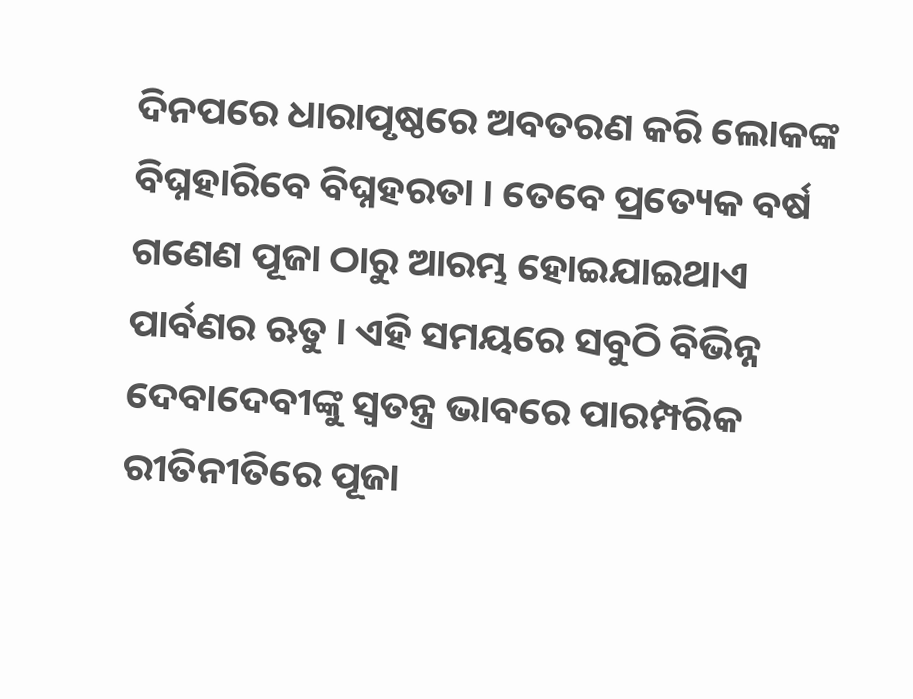ଦିନପରେ ଧାରାପୃଷ୍ଠରେ ଅବତରଣ କରି ଲୋକଙ୍କ ବିଘ୍ନହାରିବେ ବିଘ୍ନହରତା । ତେବେ ପ୍ରତ୍ୟେକ ବର୍ଷ ଗଣେଣ ପୂଜା ଠାରୁ ଆରମ୍ଭ ହୋଇଯାଇଥାଏ ପାର୍ବଣର ଋତୁ । ଏହି ସମୟରେ ସବୁଠି ବିଭିନ୍ନ ଦେବାଦେବୀଙ୍କୁ ସ୍ୱତନ୍ତ୍ର ଭାବରେ ପାରମ୍ପରିକ ରୀତିନୀତିରେ ପୂଜା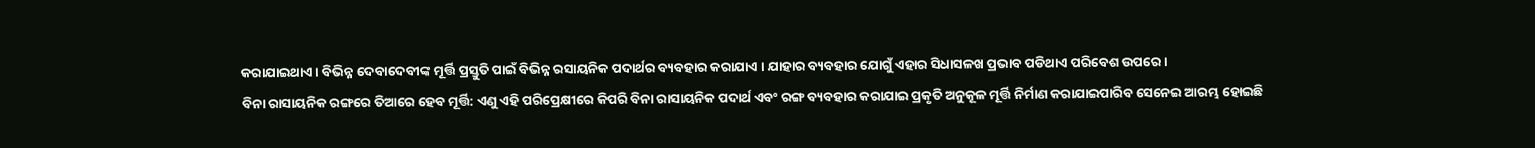କରାଯାଇଥାଏ । ବିଭିନ୍ନ ଦେବାଦେବୀଙ୍କ ମୂର୍ତ୍ତି ପ୍ରସ୍ତୁତି ପାଇଁ ବିଭିନ୍ନ ରସାୟନିକ ପଦାର୍ଥର ବ୍ୟବହାର କରାଯାଏ । ଯାହାର ବ୍ୟବହାର ଯୋଗୁଁ ଏହାର ସିଧାସଳଖ ପ୍ରଭାବ ପଡିଥାଏ ପରିବେଶ ଉପରେ ।
ବିନା ରାସାୟନିକ ରଙ୍ଗରେ ତିଆରେ ହେବ ମୂର୍ତ୍ତି: ଏଣୁ ଏହି ପରିପ୍ରେକ୍ଷୀରେ କିପରି ବିନା ରାସାୟନିକ ପଦାର୍ଥ ଏବଂ ରଙ୍ଗ ବ୍ୟବହାର କରାଯାଇ ପ୍ରକୃତି ଅନୁକୂଳ ମୂର୍ତ୍ତି ନିର୍ମାଣ କରାଯାଇପାରିବ ସେନେଇ ଆରମ୍ଭ ହୋଇଛି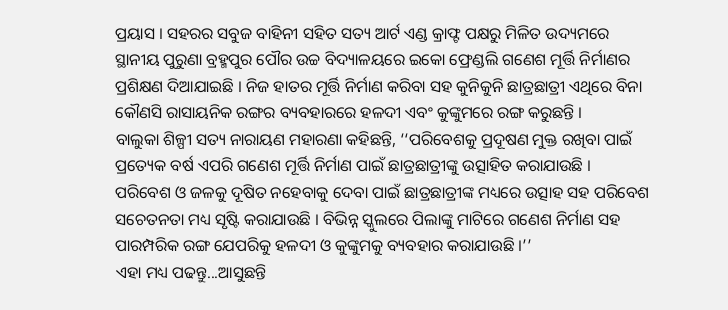ପ୍ରୟାସ । ସହରର ସବୁଜ ବାହିନୀ ସହିତ ସତ୍ୟ ଆର୍ଟ ଏଣ୍ଡ କ୍ରାଫ୍ଟ ପକ୍ଷରୁ ମିଳିତ ଉଦ୍ୟମରେ ସ୍ଥାନୀୟ ପୁରୁଣା ବ୍ରହ୍ମପୁର ପୌର ଉଚ୍ଚ ବିଦ୍ୟାଳୟରେ ଇକୋ ଫ୍ରେଣ୍ଡଲି ଗଣେଶ ମୂର୍ତ୍ତି ନିର୍ମାଣର ପ୍ରଶିକ୍ଷଣ ଦିଆଯାଇଛି । ନିଜ ହାତର ମୂର୍ତ୍ତି ନିର୍ମାଣ କରିବା ସହ କୁନିକୁନି ଛାତ୍ରଛାତ୍ରୀ ଏଥିରେ ବିନା କୌଣସି ରାସାୟନିକ ରଙ୍ଗର ବ୍ୟବହାରରେ ହଳଦୀ ଏବଂ କୁଙ୍କୁମରେ ରଙ୍ଗ କରୁଛନ୍ତି ।
ବାଲୁକା ଶିଳ୍ପୀ ସତ୍ୟ ନାରାୟଣ ମହାରଣା କହିଛନ୍ତି, ‘‘ପରିବେଶକୁ ପ୍ରଦୂଷଣ ମୁକ୍ତ ରଖିବା ପାଇଁ ପ୍ରତ୍ୟେକ ବର୍ଷ ଏପରି ଗଣେଶ ମୂର୍ତ୍ତି ନିର୍ମାଣ ପାଇଁ ଛାତ୍ରଛାତ୍ରୀଙ୍କୁ ଉତ୍ସାହିତ କରାଯାଉଛି । ପରିବେଶ ଓ ଜଳକୁ ଦୂଷିତ ନହେବାକୁ ଦେବା ପାଇଁ ଛାତ୍ରଛାତ୍ରୀଙ୍କ ମଧ୍ୟରେ ଉତ୍ସାହ ସହ ପରିବେଶ ସଚେତନତା ମଧ୍ୟ ସୃଷ୍ଟି କରାଯାଉଛି । ବିଭିନ୍ନ ସ୍କୁଲରେ ପିଲାଙ୍କୁ ମାଟିରେ ଗଣେଶ ନିର୍ମାଣ ସହ ପାରମ୍ପରିକ ରଙ୍ଗ ଯେପରିକୁ ହଳଦୀ ଓ କୁଙ୍କୁମକୁ ବ୍ୟବହାର କରାଯାଉଛି ।’’
ଏହା ମଧ୍ୟ ପଢନ୍ତୁ...ଆସୁଛନ୍ତି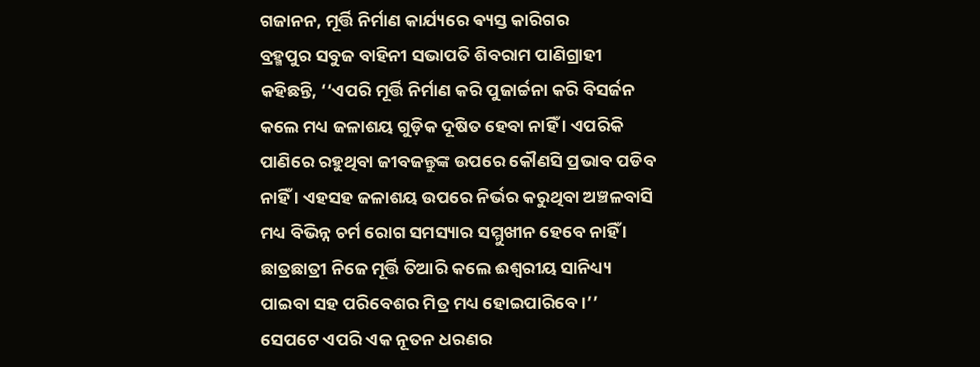ଗଜାନନ, ମୂର୍ତ୍ତି ନିର୍ମାଣ କାର୍ଯ୍ୟରେ ଵ୍ୟସ୍ତ କାରିଗର
ବ୍ରହ୍ମପୁର ସବୁଜ ବାହିନୀ ସଭାପତି ଶିବରାମ ପାଣିଗ୍ରାହୀ କହିଛନ୍ତି, ‘‘ଏପରି ମୂର୍ତ୍ତି ନିର୍ମାଣ କରି ପୁଜାର୍ଚ୍ଚନା କରି ବିସର୍ଜନ କଲେ ମଧ୍ୟ ଜଳାଶୟ ଗୁଡ଼ିକ ଦୂଷିତ ହେବା ନାହିଁ । ଏପରିକି ପାଣିରେ ରହୁଥିବା ଜୀବଜନ୍ତୁଙ୍କ ଉପରେ କୌଣସି ପ୍ରଭାବ ପଡିବ ନାହିଁ । ଏହସହ ଜଳାଶୟ ଉପରେ ନିର୍ଭର କରୁଥିବା ଅଞ୍ଚଳବାସି ମଧ୍ୟ ବିଭିନ୍ନ ଚର୍ମ ରୋଗ ସମସ୍ୟାର ସମ୍ମୁଖୀନ ହେବେ ନାହିଁ । ଛାତ୍ରଛାତ୍ରୀ ନିଜେ ମୂର୍ତ୍ତି ତିଆରି କଲେ ଈଶ୍ବରୀୟ ସାନିଧ୍ୟ୍ୟ ପାଇବା ସହ ପରିବେଶର ମିତ୍ର ମଧ୍ୟ ହୋଇପାରିବେ ।’’ ସେପଟେ ଏପରି ଏକ ନୂତନ ଧରଣର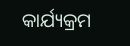କାର୍ଯ୍ୟକ୍ରମ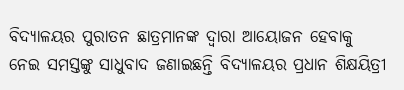ବିଦ୍ୟାଳୟର ପୁରାତନ ଛାତ୍ରମାନଙ୍କ ଦ୍ବାରା ଆୟୋଜନ ହେବାକୁ ନେଇ ସମସ୍ତଙ୍କୁ ସାଧୁବାଦ ଜଣାଇଛନ୍ତି ବିଦ୍ୟାଳୟର ପ୍ରଧାନ ଶିକ୍ଷୟିତ୍ରୀ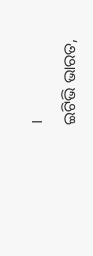।
ଇଟିଭି ଭାରତ,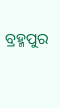ବ୍ରହ୍ମପୁର